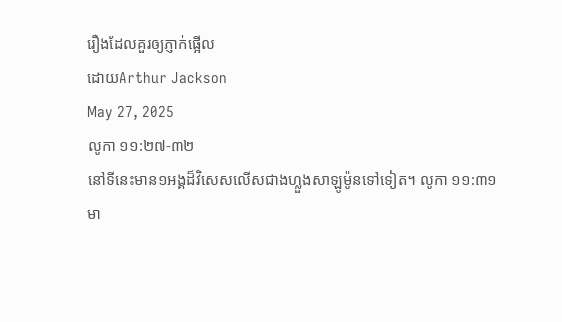រឿងដែលគួរឲ្យភ្ញាក់ផ្អើល
ដោយArthur Jackson
May 27, 2025
លូកា ១១:២៧-៣២
នៅទីនេះមាន១អង្គដ៏វិសេសលើសជាងហ្លួងសាឡូម៉ូនទៅទៀត។ លូកា ១១:៣១
មា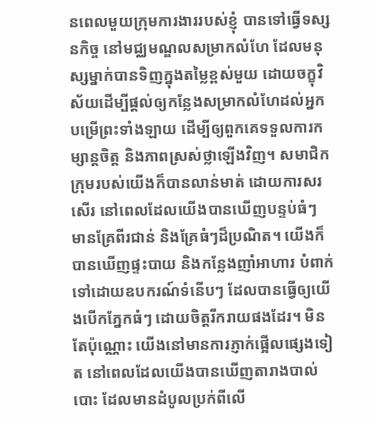នពេលមួយក្រុមការងាររបស់ខ្ញុំ បានទៅធ្វើទស្សនកិច្ច នៅមជ្ឈមណ្ឌលសម្រាកលំហែ ដែលមនុស្សម្នាក់បានទិញក្នុងតម្លៃខ្ពស់មួយ ដោយចក្ខុវិស័យដើម្បីផ្តល់ឲ្យកន្លែងសម្រាកលំហែដល់អ្នកបម្រើព្រះទាំងឡាយ ដើម្បីឲ្យពួកគេទទួលការកម្សាន្តចិត្ត និងភាពស្រស់ថ្លាឡើងវិញ។ សមាជិកក្រុមរបស់យើងក៏បានលាន់មាត់ ដោយការសរសើរ នៅពេលដែលយើងបានឃើញបន្ទប់ធំៗ មានគ្រែពីរជាន់ និងគ្រែធំៗដ៏ប្រណិត។ យើងក៏បានឃើញផ្ទះបាយ និងកន្លែងញាំអាហារ បំពាក់ទៅដោយឧបករណ៍ទំនើបៗ ដែលបានធ្វើឲ្យយើងបើកភ្នែកធំៗ ដោយចិត្តរីករាយផងដែរ។ មិនតែប៉ុណ្ណោះ យើងនៅមានការភ្ញាក់ផ្អើលផ្សេងទៀត នៅពេលដែលយើងបានឃើញតារាងបាល់បោះ ដែលមានដំបូលប្រក់ពីលើ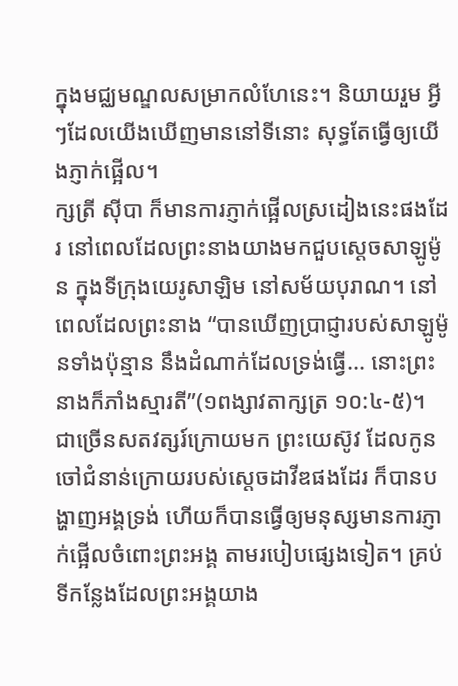ក្នុងមជ្ឈមណ្ឌលសម្រាកលំហែនេះ។ និយាយរួម អ្វីៗដែលយើងឃើញមាននៅទីនោះ សុទ្ធតែធ្វើឲ្យយើងភ្ញាក់ផ្អើល។
ក្សត្រី ស៊ីបា ក៏មានការភ្ញាក់ផ្អើលស្រដៀងនេះផងដែរ នៅពេលដែលព្រះនាងយាងមកជួបស្តេចសាឡូម៉ូន ក្នុងទីក្រុងយេរូសាឡិម នៅសម័យបុរាណ។ នៅពេលដែលព្រះនាង “បានឃើញប្រាជ្ញារបស់សាឡូម៉ូនទាំងប៉ុន្មាន នឹងដំណាក់ដែលទ្រង់ធ្វើ... នោះព្រះនាងក៏ភាំងស្មារតី”(១ពង្សាវតាក្សត្រ ១០:៤-៥)។ ជាច្រើនសតវត្សរ៍ក្រោយមក ព្រះយេស៊ូវ ដែលកូនចៅជំនាន់ក្រោយរបស់ស្តេចដាវីឌផងដែរ ក៏បានបង្ហាញអង្គទ្រង់ ហើយក៏បានធ្វើឲ្យមនុស្សមានការភ្ញាក់ផ្អើលចំពោះព្រះអង្គ តាមរបៀបផ្សេងទៀត។ គ្រប់ទីកន្លែងដែលព្រះអង្គយាង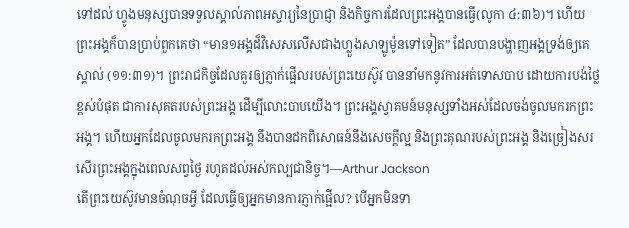ទៅដល់ ហ្វូងមនុស្សបានទទួលស្គាល់ភាពអស្ចារ្យនៃប្រាជ្ញា និងកិច្ចការដែលព្រះអង្គបានធ្វើ(លូកា ៤:៣៦)។ ហើយព្រះអង្គក៏បានប្រាប់ពួកគេថា “មាន១អង្គដ៏វិសេសលើសជាងហ្លួងសាឡូម៉ូនទៅទៀត” ដែលបានបង្ហាញអង្គទ្រង់ឲ្យគេស្គាល់ (១១:៣១)។ ព្រះរាជកិច្ចដែលគួរឲ្យភ្ញាក់ផ្អើលរបស់ព្រះយេស៊ូវ បាននាំមកនូវការអត់ទោសបាប ដោយការបង់ថ្លៃខ្ពស់បំផុត ជាការសុគតរបស់ព្រះអង្គ ដើម្បីលោះបាបយើង។ ព្រះអង្គស្វាគមន៍មនុស្សទាំងអស់ដែលចង់ចូលមករកព្រះអង្គ។ ហើយអ្នកដែលចូលមករកព្រះអង្គ នឹងបានដកពិសោធន៍នឹងសេចក្តីល្អ និងព្រះគុណរបស់ព្រះអង្គ និងច្រៀងសរសើរព្រះអង្គក្នុងពេលសព្វថ្ងៃ រហូតដល់អស់កល្បជានិច្ច។—Arthur Jackson
តើព្រះយេស៊ូវមានចំណុចអ្វី ដែលធ្វើឲ្យអ្នកមានការភ្ញាក់ផ្អើល? បើអ្នកមិនទា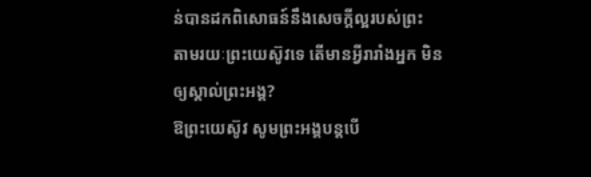ន់បានដកពិសោធន៍នឹងសេចក្តីល្អរបស់ព្រះ
តាមរយៈព្រះយេស៊ូវទេ តើមានអ្វីរារាំងអ្នក មិនឲ្យស្គាល់ព្រះអង្គ?
ឱព្រះយេស៊ូវ សូមព្រះអង្គបន្តបើ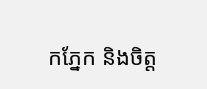កភ្នែក និងចិត្ត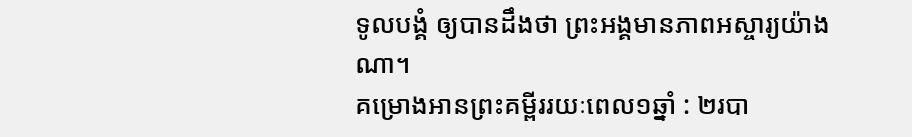ទូលបង្គំ ឲ្យបានដឹងថា ព្រះអង្គមានភាពអស្ចារ្យយ៉ាងណា។
គម្រោងអានព្រះគម្ពីររយៈពេល១ឆ្នាំ : ២របា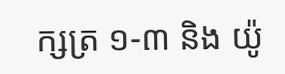ក្សត្រ ១-៣ និង យ៉ូ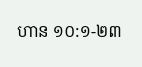ហាន ១០:១-២៣